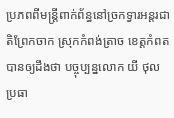ប្រភពពីមន្ត្រីពាក់ព័ន្ធនៅច្រកទ្វារអន្តរជា តិព្រែកចាក ស្រុកកំពង់ត្រាច ខេត្តកំពត បានឲ្យដឹងថា បច្ចុប្បន្នលោក យី ថុល ប្រធា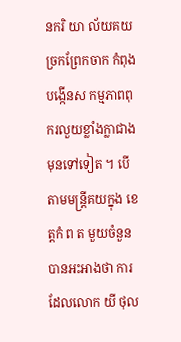នករិ យា ល័យគយច្រកព្រែកចាក កំពុងបង្កើនស កម្មភាពពុករលួយខ្លាំងក្លាជាងមុនទៅទៀត ។ បើតាមមន្ត្រីគយក្នុង ខេត្តកំ ព ត មួយចំនួន បានអះអាងថា ការដែលលោក យី ថុល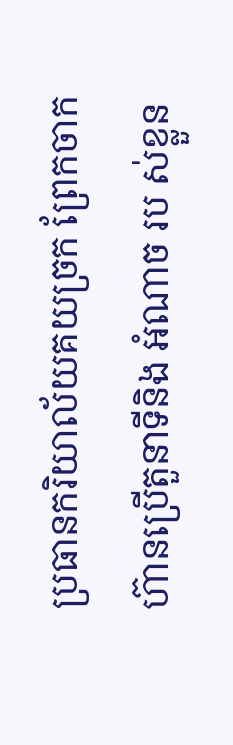ប្រធានករិយាល័យគយច្រក ព្រែកចាក ហ៊ានប្រើតួនាទីនិង អំណាច រប ស់ខ្លួន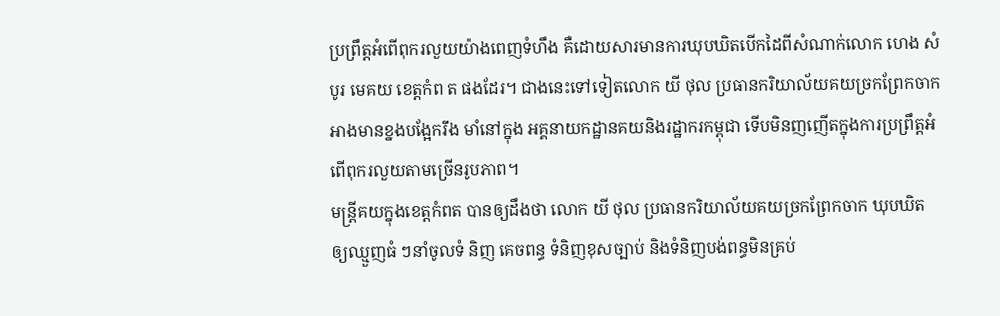ប្រព្រឹត្តអំពើពុករលួយយ៉ាងពេញទំហឹង គឺដោយសារមានការឃុបឃិតបើកដៃពីសំណាក់លោក ហេង សំបូរ មេគយ ខេត្តកំព ត ផងដែរ។ ជាងនេះទៅទៀតលោក យី ថុល ប្រធានករិយាល័យគយច្រកព្រែកចាក អាងមានខ្នងបង្អែករឹង មាំនៅក្នុង អគ្គនាយកដ្ឋានគយនិងរដ្ឋាករកម្ពុជា ទើបមិនញញើតក្នុងការប្រព្រឹត្តអំពើពុករលួយតាមច្រើនរូបភាព។
មន្ត្រីគយក្នុងខេត្តកំពត បានឲ្យដឹងថា លោក យី ថុល ប្រធានករិយាល័យគយច្រកព្រែកចាក ឃុបឃិត ឲ្យឈ្មួញធំ ៗនាំចូលទំ និញ គេចពន្ធ ទំនិញខុសច្បាប់ និងទំនិញបង់ពន្ធមិនគ្រប់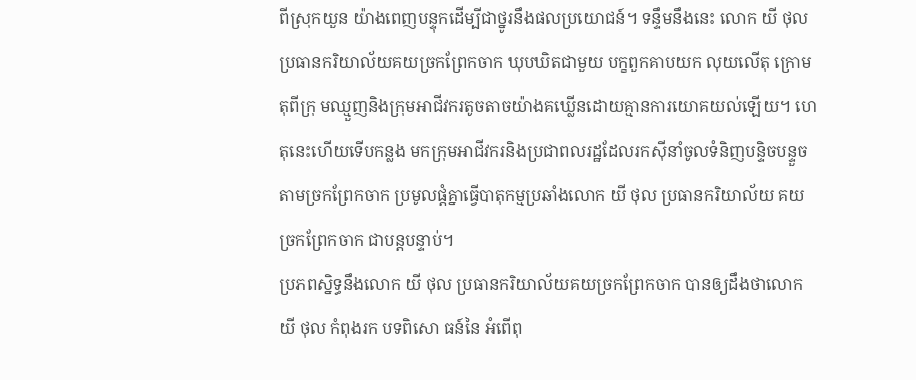ពីស្រុកយួន យ៉ាងពេញបន្ទុកដើម្បីជាថ្នូរនឹងផលប្រយោជន៍។ ទន្ទឹមនឹងនេះ លោក យី ថុល ប្រធានករិយាល័យគយច្រកព្រែកចាក ឃុបឃិតជាមួយ បក្ខពួកគាបយក លុយលើតុ ក្រោមតុពីក្រុ មឈ្មួញនិងក្រុមអាជីវករតូចតាចយ៉ាងគឃ្លើនដោយគ្មានការយោគយល់ឡើយ។ ហេតុនេះហើយទើបកន្លង មកក្រុមអាជីវករនិងប្រជាពលរដ្ឋដែលរកស៊ីនាំចូលទំនិញបន្ទិចបន្ទួចតាមច្រកព្រែកចាក ប្រមូលផ្តំគ្នាធ្វើបាតុកម្មប្រឆាំងលោក យី ថុល ប្រធានករិយាល័យ គយច្រកព្រែកចាក ជាបន្តបន្ទាប់។
ប្រភពស្និទ្ធនឹងលោក យី ថុល ប្រធានករិយាល័យគយច្រកព្រែកចាក បានឲ្យដឹងថាលោក យី ថុល កំពុងរក បទពិសោ ធន៍នៃ អំពើពុ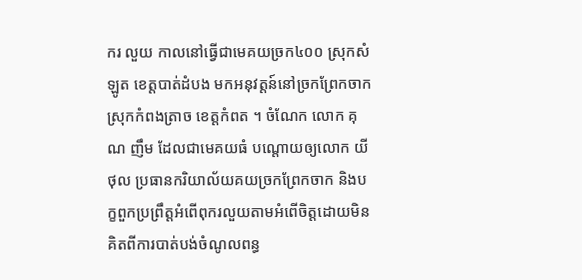ករ លួយ កាលនៅធ្វើជាមេគយច្រក៤០០ ស្រុកសំឡូត ខេត្តបាត់ដំបង មកអនុវត្តន៍នៅច្រកព្រែកចាកស្រុកកំពងត្រាច ខេត្តកំពត ។ ចំណែក លោក គុណ ញឹម ដែលជាមេគយធំ បណ្តោយឲ្យលោក យី ថុល ប្រធានករិយាល័យគយច្រកព្រែកចាក និងប ក្ខពួកប្រព្រឹត្តអំពើពុករលួយតាមអំពើចិត្តដោយមិនគិតពីការបាត់បង់ចំណូលពន្ធ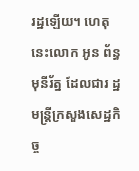រដ្ឋឡើយ។ ហេតុនេះលោក អូន ព័ន្ធមុនីរ័ត្ន ដែលជារ ដ្ឋមន្ត្រីក្រសួងសេដ្ឋកិច្ច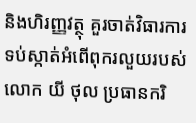និងហិរញ្ញវត្ថុ គួរចាត់វិធារការទប់ស្កាត់អំពើពុករលួយរបស់លោក យី ថុល ប្រធានករិ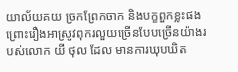យាល័យគយ ច្រកព្រែកចាក និងបក្ខពួកខ្លះផង ព្រោះរឿងអាស្រូវពុករលួយច្រើនបែបច្រើនយ៉ាងរបស់លោក យី ថុល ដែល មានការឃុបឃិត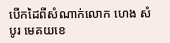បើកដៃពីសំណាក់លោក ហេង សំបូរ មេគយខេ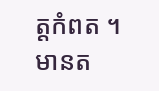ត្តកំពត ។មានត